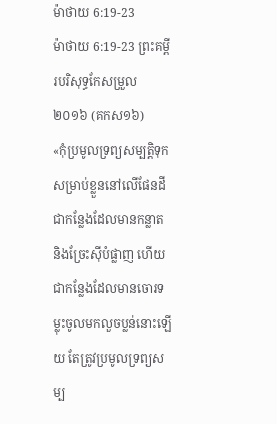ម៉ាថាយ 6:19-23
ម៉ាថាយ 6:19-23 ព្រះគម្ពីរបរិសុទ្ធកែសម្រួល ២០១៦ (គកស១៦)
«កុំប្រមូលទ្រព្យសម្បត្តិទុកសម្រាប់ខ្លួននៅលើផែនដី ជាកន្លែងដែលមានកន្លាត និងច្រែះស៊ីបំផ្លាញ ហើយជាកន្លែងដែលមានចោរទម្លុះចូលមកលួចប្លន់នោះឡើយ តែត្រូវប្រមូលទ្រព្យសម្ប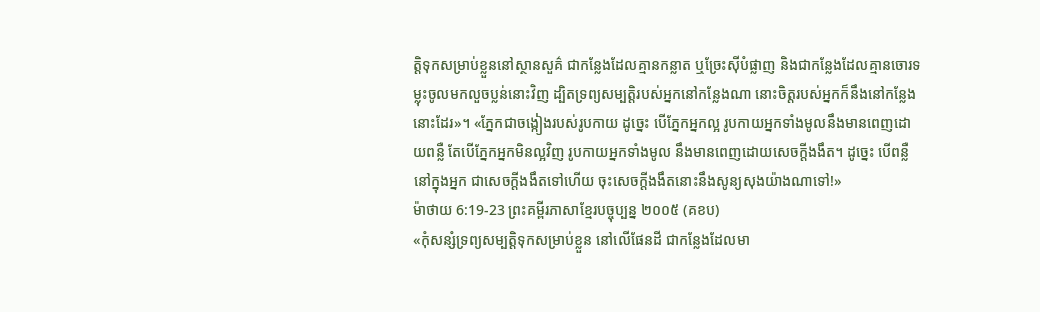ត្តិទុកសម្រាប់ខ្លួននៅស្ថានសួគ៌ ជាកន្លែងដែលគ្មានកន្លាត ឬច្រែះស៊ីបំផ្លាញ និងជាកន្លែងដែលគ្មានចោរទម្លុះចូលមកលួចប្លន់នោះវិញ ដ្បិតទ្រព្យសម្បត្តិរបស់អ្នកនៅកន្លែងណា នោះចិត្តរបស់អ្នកក៏នឹងនៅកន្លែងនោះដែរ»។ «ភ្នែកជាចង្កៀងរបស់រូបកាយ ដូច្នេះ បើភ្នែកអ្នកល្អ រូបកាយអ្នកទាំងមូលនឹងមានពេញដោយពន្លឺ តែបើភ្នែកអ្នកមិនល្អវិញ រូបកាយអ្នកទាំងមូល នឹងមានពេញដោយសេចក្តីងងឹត។ ដូច្នេះ បើពន្លឺនៅក្នុងអ្នក ជាសេចក្តីងងឹតទៅហើយ ចុះសេចក្តីងងឹតនោះនឹងសូន្យសុងយ៉ាងណាទៅ!»
ម៉ាថាយ 6:19-23 ព្រះគម្ពីរភាសាខ្មែរបច្ចុប្បន្ន ២០០៥ (គខប)
«កុំសន្សំទ្រព្យសម្បត្តិទុកសម្រាប់ខ្លួន នៅលើផែនដី ជាកន្លែងដែលមា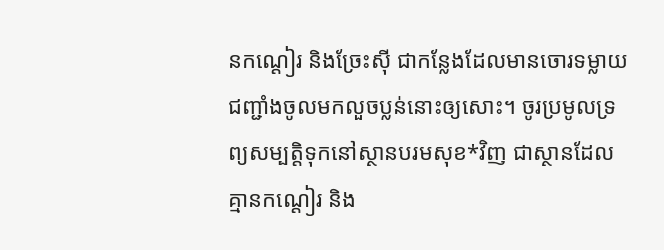នកណ្ដៀរ និងច្រែះស៊ី ជាកន្លែងដែលមានចោរទម្លាយជញ្ជាំងចូលមកលួចប្លន់នោះឲ្យសោះ។ ចូរប្រមូលទ្រព្យសម្បត្តិទុកនៅស្ថានបរមសុខ*វិញ ជាស្ថានដែលគ្មានកណ្ដៀរ និង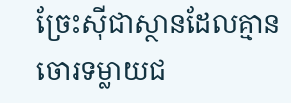ច្រែះស៊ីជាស្ថានដែលគ្មានចោរទម្លាយជ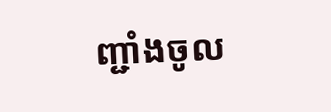ញ្ជាំងចូល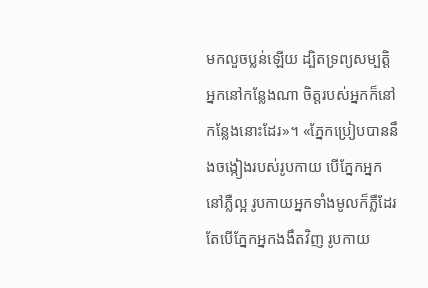មកលួចប្លន់ឡើយ ដ្បិតទ្រព្យសម្បត្តិអ្នកនៅកន្លែងណា ចិត្តរបស់អ្នកក៏នៅកន្លែងនោះដែរ»។ «ភ្នែកប្រៀបបាននឹងចង្កៀងរបស់រូបកាយ បើភ្នែកអ្នកនៅភ្លឺល្អ រូបកាយអ្នកទាំងមូលក៏ភ្លឺដែរ តែបើភ្នែកអ្នកងងឹតវិញ រូបកាយ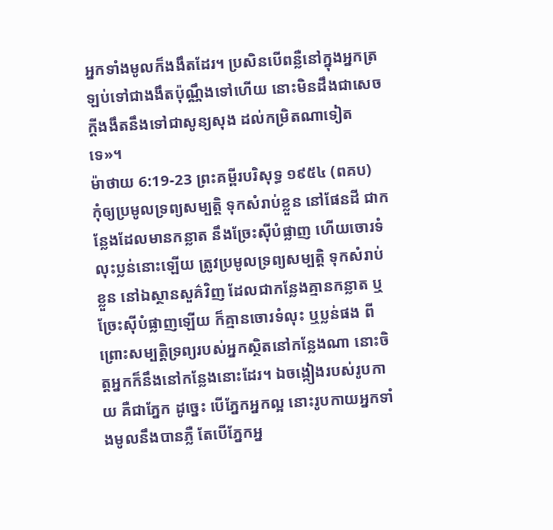អ្នកទាំងមូលក៏ងងឹតដែរ។ ប្រសិនបើពន្លឺនៅក្នុងអ្នកត្រឡប់ទៅជាងងឹតប៉ុណ្ណឹងទៅហើយ នោះមិនដឹងជាសេចក្ដីងងឹតនឹងទៅជាសូន្យសុង ដល់កម្រិតណាទៀតទេ»។
ម៉ាថាយ 6:19-23 ព្រះគម្ពីរបរិសុទ្ធ ១៩៥៤ (ពគប)
កុំឲ្យប្រមូលទ្រព្យសម្បត្តិ ទុកសំរាប់ខ្លួន នៅផែនដី ជាកន្លែងដែលមានកន្លាត នឹងច្រែះស៊ីបំផ្លាញ ហើយចោរទំលុះប្លន់នោះឡើយ ត្រូវប្រមូលទ្រព្យសម្បត្តិ ទុកសំរាប់ខ្លួន នៅឯស្ថានសួគ៌វិញ ដែលជាកន្លែងគ្មានកន្លាត ឬច្រែះស៊ីបំផ្លាញឡើយ ក៏គ្មានចោរទំលុះ ឬប្លន់ផង ពីព្រោះសម្បត្តិទ្រព្យរបស់អ្នកស្ថិតនៅកន្លែងណា នោះចិត្តអ្នកក៏នឹងនៅកន្លែងនោះដែរ។ ឯចង្កៀងរបស់រូបកាយ គឺជាភ្នែក ដូច្នេះ បើភ្នែកអ្នកល្អ នោះរូបកាយអ្នកទាំងមូលនឹងបានភ្លឺ តែបើភ្នែកអ្ន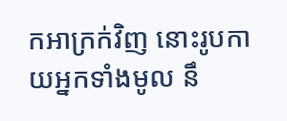កអាក្រក់វិញ នោះរូបកាយអ្នកទាំងមូល នឹ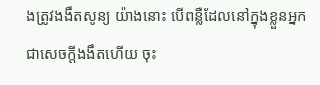ងត្រូវងងឹតសូន្យ យ៉ាងនោះ បើពន្លឺដែលនៅក្នុងខ្លួនអ្នក ជាសេចក្ដីងងឹតហើយ ចុះ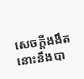សេចក្ដីងងឹតនោះនឹងបា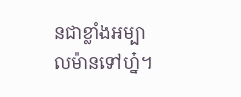នជាខ្លាំងអម្បាលម៉ានទៅហ្ន៎។